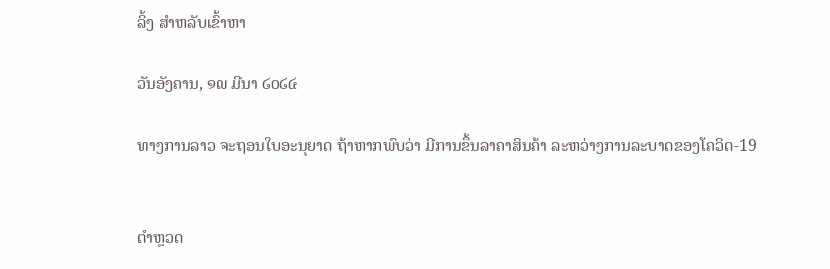ລິ້ງ ສຳຫລັບເຂົ້າຫາ

ວັນອັງຄານ, ໑໙ ມີນາ ໒໐໒໔

ທາງການລາວ ຈະຖອນໃບອະນຸຍາດ ຖ້າຫາກພົບວ່າ ມີການຂຶ້ນລາຄາສິນຄ້າ ລະຫວ່າງການລະບາດຂອງໂຄວິດ-19


ຕຳຫຼວດ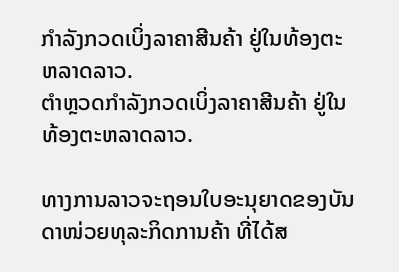ກຳລັງກວດເບິ່ງລາຄາສີນຄ້າ ຢູ່ໃນທ້ອງຕະຫລາດລາວ.
ຕຳຫຼວດກຳລັງກວດເບິ່ງລາຄາສີນຄ້າ ຢູ່ໃນທ້ອງຕະຫລາດລາວ.

ທາງການລາວຈະຖອນໃບອະນຸຍາດຂອງບັນດາໜ່ວຍທຸລະກິດການຄ້າ ທີ່ໄດ້ສ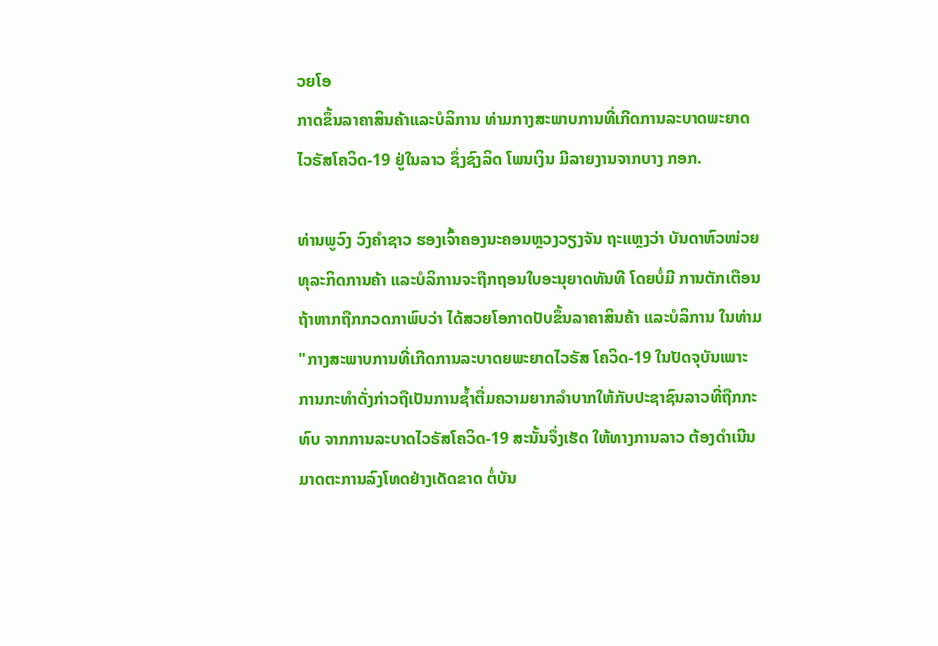ວຍໂອ
ກາດຂຶ້ນລາຄາສິນຄ້າແລະບໍລິການ ທ່າມກາງສະພາບການທີ່ເກີດການລະບາດພະຍາດ
ໄວຣັສໂຄວິດ-19 ຢູ່ໃນລາວ ຊຶ່ງຊົງລິດ ໂພນເງິນ ມີລາຍງານຈາກບາງ ກອກ.

ທ່ານພູວົງ ວົງຄຳຊາວ ຮອງເຈົ້າຄອງນະຄອນຫຼວງວຽງຈັນ ຖະແຫຼງວ່າ ບັນດາຫົວໜ່ວຍ
ທຸລະກິດການຄ້າ ແລະບໍລິການຈະຖືກຖອນໃບອະນຸຍາດທັນທີ ໂດຍບໍ່ມີ ການຕັກເຕືອນ
ຖ້າຫາກຖືກກວດກາພົບວ່າ ໄດ້ສວຍໂອກາດປັບຂຶ້ນລາຄາສິນຄ້າ ແລະບໍລິການ ໃນທ່າມ
"ກາງສະພາບການທີ່ເກີດການລະບາດຍພະຍາດໄວຣັສ ໂຄວິດ-19 ໃນປັດຈຸບັນເພາະ
ການກະທຳດັ່ງກ່າວຖືເປັນການຊໍ້າຕື່ມຄວາມຍາກລຳບາກໃຫ້ກັບປະຊາຊົນລາວທີ່ຖືກກະ
ທົບ ຈາກການລະບາດໄວຣັສໂຄວິດ-19 ສະນັ້ນຈຶ່ງເຮັດ ໃຫ້ທາງການລາວ ຕ້ອງດຳເນີນ
ມາດຕະການລົງໂທດຢ່າງເດັດຂາດ ຕໍ່ບັນ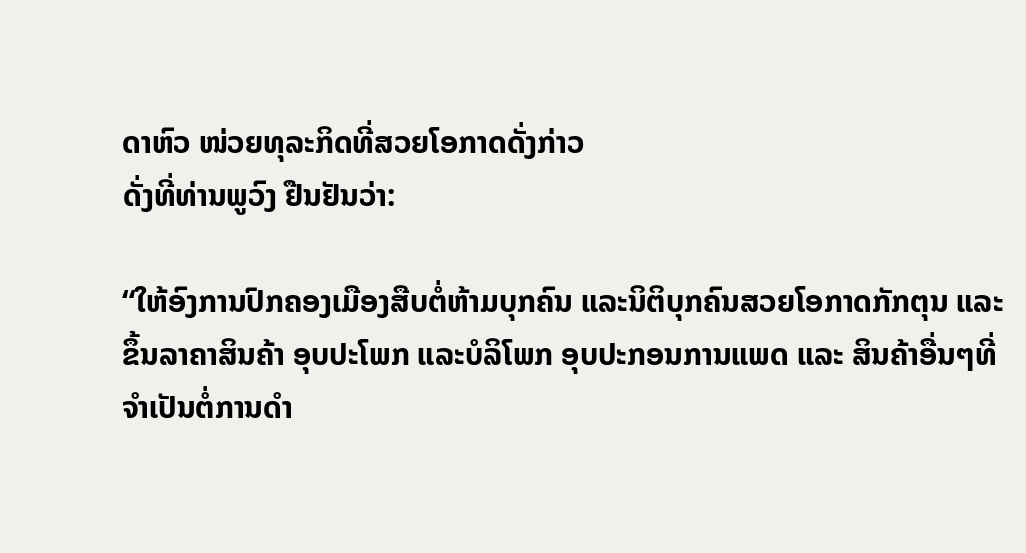ດາຫົວ ໜ່ວຍທຸລະກິດທີ່ສວຍໂອກາດດັ່ງກ່າວ
ດັ່ງທີ່ທ່ານພູວົງ ຢືນຢັນວ່າ:

“ໃຫ້ອົງການປົກຄອງເມືອງສືບຕໍ່ຫ້າມບຸກຄົນ ແລະນິຕິບຸກຄົນສວຍໂອກາດກັກຕຸນ ແລະ
ຂຶ້ນລາຄາສິນຄ້າ ອຸບປະໂພກ ແລະບໍລິໂພກ ອຸບປະກອນການແພດ ແລະ ສິນຄ້າອື່ນໆທີ່
ຈຳເປັນຕໍ່ການດຳ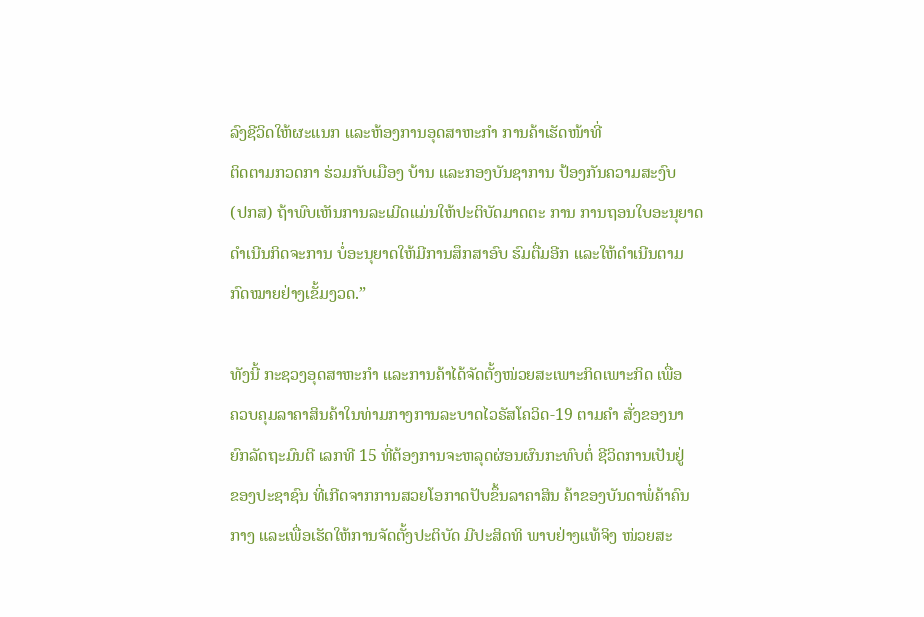ລົງຊີວິດໃຫ້ຜະແນກ ແລະຫ້ອງການອຸດສາຫະກຳ ການຄ້າເຮັດໜ້າທີ່
ຕິດຕາມກວດກາ ຮ່ວມກັບເມືອງ ບ້ານ ແລະກອງບັນຊາການ ປ້ອງກັນຄວາມສະງົບ
(ປກສ) ຖ້າພົບເຫັນການລະເມີດແມ່ນໃຫ້ປະຕິບັດມາດຕະ ການ ການຖອນໃບອະນຸຍາດ
ດຳເນີນກິດຈະການ ບໍ່ອະນຸຍາດໃຫ້ມີການສຶກສາອົບ ຮົມຕື່ມອີກ ແລະໃຫ້ດຳເນີນຕາມ
ກົດໝາຍຢ່າງເຂັ້ມງວດ.”

ທັງນີ້ ກະຊວງອຸດສາຫະກຳ ແລະການຄ້າໄດ້ຈັດຕັ້ງໜ່ວຍສະເພາະກິດເພາະກິດ ເພື່ອ
ຄວບຄຸມລາຄາສິນຄ້າໃນທ່າມກາງການລະບາດໄວຣັສໂຄວິດ-19 ຕາມຄຳ ສັ່ງຂອງນາ
ຍົກລັດຖະມົນຕີ ເລກທີ 15 ທີ່ຕ້ອງການຈະຫລຸດຜ່ອນຜົນກະທົບຕໍ່ ຊີວິດການເປັນຢູ່
ຂອງປະຊາຊົນ ທີ່ເກີດຈາກການສວຍໂອກາດປັບຂຶ້ນລາຄາສິນ ຄ້າຂອງບັນດາພໍ່ຄ້າຄົນ
ກາງ ແລະເພື່ອເຮັດໃຫ້ການຈັດຕັ້ງປະຕິບັດ ມີປະສິດທິ ພາບຢ່າງແທ້ຈິງ ໜ່ວຍສະ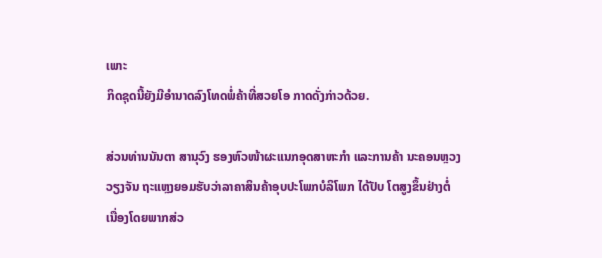ເພາະ
ກິດຊຸດນີ້ຍັງມີອຳນາດລົງໂທດພໍ່ຄ້າທີ່ສວຍໂອ ກາດດັ່ງກ່າວດ້ວຍ.

ສ່ວນທ່ານນັນຕາ ສານຸວົງ ຮອງຫົວໜ້າຜະແນກອຸດສາຫະກຳ ແລະການຄ້າ ນະຄອນຫຼວງ
ວຽງຈັນ ຖະແຫຼງຍອມຮັບວ່າລາຄາສິນຄ້າອຸບປະໂພກບໍລິໂພກ ໄດ້ປັບ ໂຕສູງຂຶ້ນຢ່າງຕໍ່
ເນື່ອງໂດຍພາກສ່ວ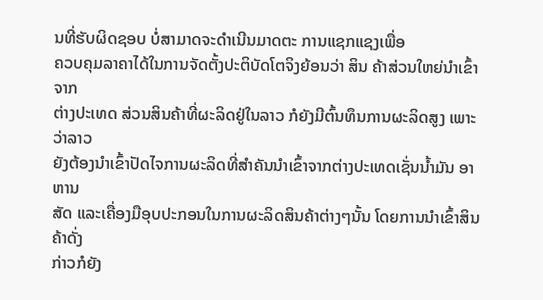ນທີ່ຮັບຜິດຊອບ ບໍ່ສາມາດຈະດຳເນີນມາດຕະ ການແຊກແຊງເພື່ອ
ຄວບຄຸມລາຄາໄດ້ໃນການຈັດຕັ້ງປະຕິບັດໂຕຈິງຍ້ອນວ່າ ສິນ ຄ້າສ່ວນໃຫຍ່ນໍາເຂົ້າຈາກ
ຕ່າງປະເທດ ສ່ວນສິນຄ້າທີ່ຜະລິດຢູ່ໃນລາວ ກໍຍັງມີຕົ້ນທຶນການຜະລິດສູງ ເພາະວ່າລາວ
ຍັງຕ້ອງນຳເຂົ້າປັດໄຈການຜະລິດທີ່ສຳຄັນນຳເຂົ້າຈາກຕ່າງປະເທດເຊັ່ນນໍ້າມັນ ອາຫານ
ສັດ ແລະເຄື່ອງມືອຸບປະກອນໃນການຜະລິດສິນຄ້າຕ່າງໆນັ້ນ ໂດຍການນຳເຂົ້າສິນຄ້າດັ່ງ
ກ່າວກໍຍັງ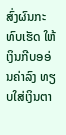ສົ່ງຜົນກະທົບເຮັດ ໃຫ້ເງິນກີບອອ່ນຄ່າລົງ ທຽບໃສ່ເງິນຕາ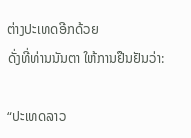ຕ່າງປະເທດອີກດ້ວຍ
ດັ່ງທີ່ທ່ານນັນຕາ ໃຫ້ການຢືນຢັນວ່າ:

“ປະເທດລາວ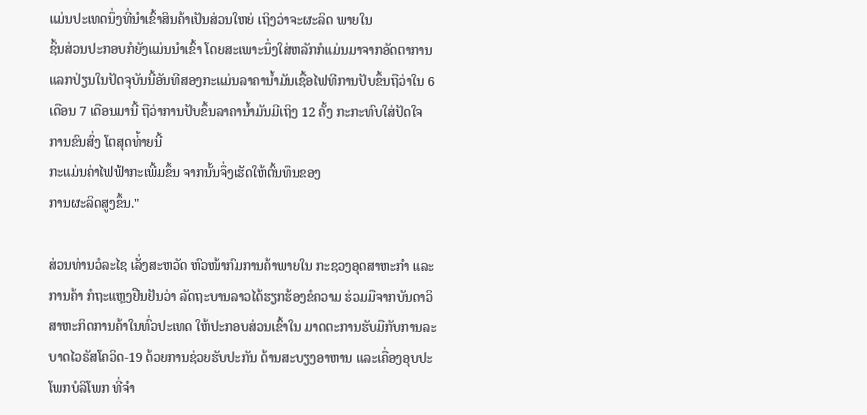ແມ່ນປະເທດນຶ່ງທີ່ນໍາເຂົ້າສິນຄ້າເປັນສ່ວນໃຫຍ່ ເຖິງວ່າຈະຜະລິດ ພາຍໃນ
ຊິ້ນສ່ວນປະກອບກໍຍັງແມ່ນນໍາເຂົ້າ ໂດຍສະເພາະນຶ່ງໃສ່ຫລັກກໍແມ່ນມາຈາກອັດຕາການ
ແລກປ່ຽນໃນປັດຈຸບັນນີ້ອັນທີສອງກະແມ່ນລາຄານໍ້າມັນເຊື້ອໄຟທີການປັບຂຶ້ນຖືວ່າໃນ 6
ເດືອນ 7 ເດືອນມານີ້ ຖືວ່າການປັບຂຶ້ນລາຄານໍ້າມັນມີເຖິງ 12 ຄັ້ງ ກະກະທົບໃສ່ປັດໃຈ
ການຂົນສົ່ງ ໂຕສຸດທ່້າຍນີ້
ກະແມ່ນຄ່າໄຟຟ້າກະເພີ້ມຂຶ້ນ ຈາກນັ້ນຈຶ່ງເຮັດໃຫ້ຕົ້ນທຶນຂອງ
ການຜະລິດສູງຂຶ້ນ."

ສ່ວນທ່ານວໍລະໄຊ ເລັ່ງສະຫວັດ ຫົວໜ້າກົມການຄ້າພາຍໃນ ກະຊວງອຸດສາຫະກຳ ແລະ
ການຄ້າ ກໍຖະແຫຼງຢືນຢັນວ່າ ລັດຖະບານລາວໄດ້ຮຽກຮ້ອງຂໍຄວາມ ຮ່ວມມືຈາກບັນດາວິ
ສາຫະກິດການຄ້າໃນທົ່ວປະເທດ ໃຫ້ປະກອບສ່ວນເຂົ້າໃນ ມາດຕະການຮັບມືກັບການລະ
ບາດໄວຣັສໂຄວິດ-19 ດ້ວຍການຊ່ວຍຮັບປະກັນ ດ້ານສະບຽງອາຫານ ແລະເຄື່ອງອຸບປະ
ໂພກບໍລິໂພກ ທີ່ຈຳ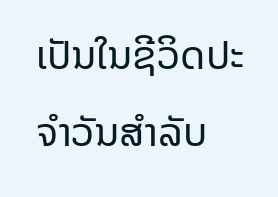ເປັນໃນຊີວິດປະ ຈຳວັນສຳລັບ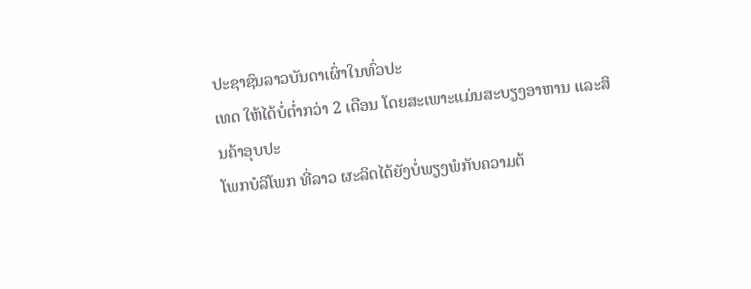ປະຊາຊົນລາວບັນດາເຜົ່າໃນທົ່ວປະ
ເທດ ໃຫ້ໄດ້ບໍ່ຕໍ່າກວ່າ 2 ເດືອນ ໂດຍສະເພາະແມ່ນສະບຽງອາຫານ ແລະສິນຄ້າອຸບປະ
ໂພກບໍລິໂພກ ທີ່ລາວ ຜະລິດໄດ້ຍັງບໍ່ພຽງພໍກັບຄວາມຕ້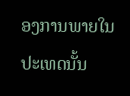ອງການພາຍໃນປະເທດນັ້ນ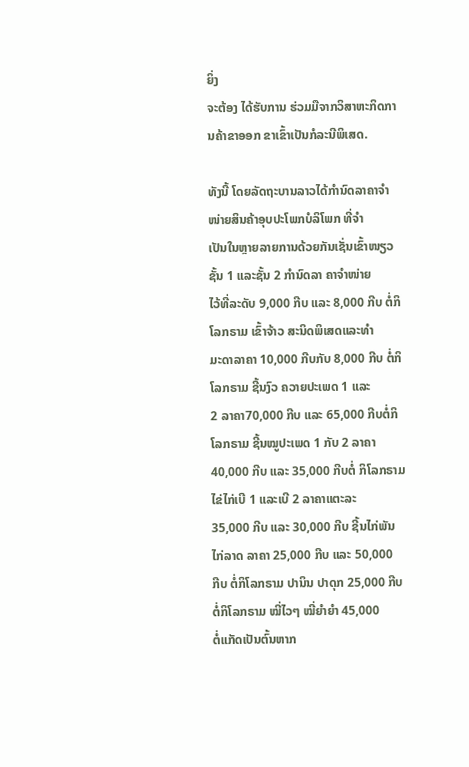ຍິ່ງ
ຈະຕ້ອງ ໄດ້ຮັບການ ຮ່ວມມືຈາກວິສາຫະກິດການຄ້າຂາອອກ ຂາເຂົ້າເປັນກໍລະນີພິເສດ.

ທັງນີ້ ໂດຍລັດຖະບານລາວໄດ້ກຳນົດລາຄາຈຳໜ່າຍສິນຄ້າອຸບປະໂພກບໍລິໂພກ ທີ່ຈຳ
ເປັນໃນຫຼາຍລາຍການດ້ວຍກັນເຊັ່ນເຂົ້າໜຽວຊັ້ນ 1 ແລະຊັ້ນ 2 ກໍານົດລາ ຄາຈຳໜ່າຍ
ໄວ້ທີ່ລະດັບ 9,000 ກີບ ແລະ 8,000 ກີບ ຕໍ່ກິໂລກຣາມ ເຂົ້າຈ້າວ ສະນິດພິເສດແລະທຳ
ມະດາລາຄາ 10,000 ກີບກັບ 8,000 ກີບ ຕໍ່ກິໂລກຣາມ ຊີ້ນງົວ ຄວາຍປະເພດ 1 ແລະ
2 ລາຄາ70,000 ກີບ ແລະ 65,000 ກີບຕໍ່ກິ ໂລກຣາມ ຊີ້ນໝູປະເພດ 1 ກັບ 2 ລາຄາ
40,000 ກີບ ແລະ 35,000 ກີບຕໍ່ ກິໂລກຣາມ ໄຂ່ໄກ່ເບີ 1 ແລະເບີ 2 ລາຄາແຕະລະ
35,000 ກີບ ແລະ 30,000 ກີບ ຊີ້ນໄກ່ພັນ ໄກ່ລາດ ລາຄາ 25,000 ກີບ ແລະ 50,000
ກີບ ຕໍ່ກິໂລກຣາມ ປານິນ ປາດຸກ 25,000 ກີບຕໍ່ກິໂລກຣາມ ໝີ່ໄວໆ ໝີ່ຍຳຍໍາ 45,000
ຕໍ່ແກັດເປັນຕົ້ນຫາກ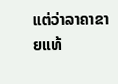ແຕ່ວ່າລາຄາຂາຍແທ້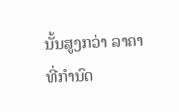ນັ້ນສູງກວ່າ ລາຄາທີ່ກຳນົດ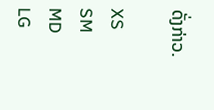ດັ່ງກ່າວ.

XS
SM
MD
LG